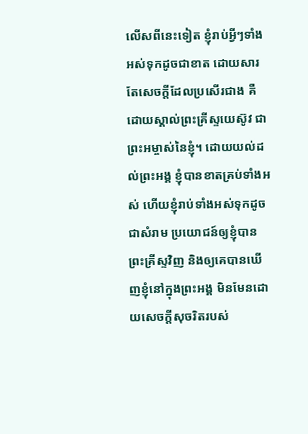លើសពីនេះទៀត ខ្ញុំរាប់អ្វីៗទាំងអស់ទុកដូចជាខាត ដោយសារតែសេចក្ដីដែលប្រសើរជាង គឺដោយស្គាល់ព្រះគ្រីស្ទយេស៊ូវ ជាព្រះអម្ចាស់នៃខ្ញុំ។ ដោយយល់ដល់ព្រះអង្គ ខ្ញុំបានខាតគ្រប់ទាំងអស់ ហើយខ្ញុំរាប់ទាំងអស់ទុកដូចជាសំរាម ប្រយោជន៍ឲ្យខ្ញុំបានព្រះគ្រីស្ទវិញ និងឲ្យគេបានឃើញខ្ញុំនៅក្នុងព្រះអង្គ មិនមែនដោយសេចក្ដីសុចរិតរបស់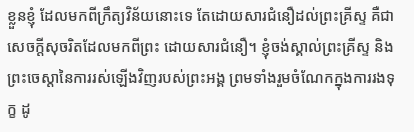ខ្លួនខ្ញុំ ដែលមកពីក្រឹត្យវិន័យនោះទេ តែដោយសារជំនឿដល់ព្រះគ្រីស្ទ គឺជាសេចក្តីសុចរិតដែលមកពីព្រះ ដោយសារជំនឿ។ ខ្ញុំចង់ស្គាល់ព្រះគ្រីស្ទ និងព្រះចេស្តានៃការរស់ឡើងវិញរបស់ព្រះអង្គ ព្រមទាំងរួមចំណែកក្នុងការរងទុក្ខ ដូ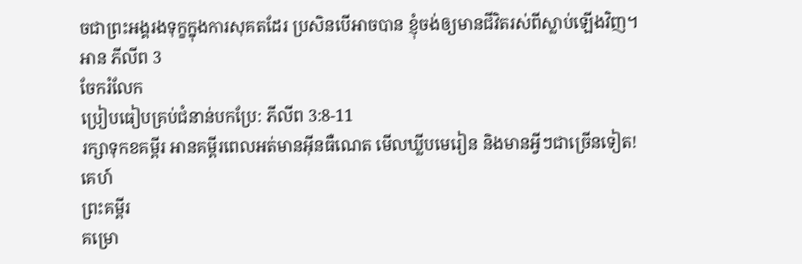ចជាព្រះអង្គរងទុក្ខក្នុងការសុគតដែរ ប្រសិនបើអាចបាន ខ្ញុំចង់ឲ្យមានជីវិតរស់ពីស្លាប់ឡើងវិញ។
អាន ភីលីព 3
ចែករំលែក
ប្រៀបធៀបគ្រប់ជំនាន់បកប្រែ: ភីលីព 3:8-11
រក្សាទុកខគម្ពីរ អានគម្ពីរពេលអត់មានអ៊ីនធឺណេត មើលឃ្លីបមេរៀន និងមានអ្វីៗជាច្រើនទៀត!
គេហ៍
ព្រះគម្ពីរ
គម្រោ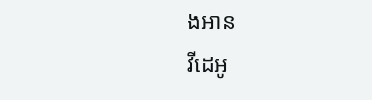ងអាន
វីដេអូ